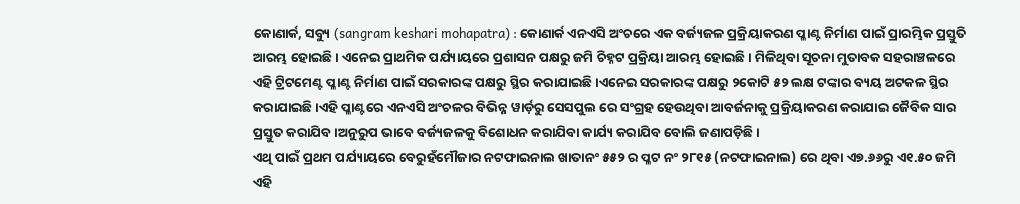କୋଣାର୍କ, ସବ୍ୟୁ (sangram keshari mohapatra) : କୋଣାର୍କ ଏନଏସି ଅଂଚରେ ଏକ ବର୍ଜ୍ୟଜଳ ପ୍ରକ୍ରିୟାକରଣ ପ୍ଳାଣ୍ଟ ନିର୍ମାଣ ପାଇଁ ପ୍ରାରମ୍ଭିକ ପ୍ରସ୍ତୁତି ଆରମ୍ଭ ହୋଇଛି । ଏନେଇ ପ୍ରାଥମିକ ପର୍ଯ୍ୟାୟରେ ପ୍ରଶାସନ ପକ୍ଷରୁ ଜମି ଚିହ୍ନଟ ପ୍ରକ୍ରିୟା ଆରମ୍ଭ ହୋଇଛି । ମିଳିଥିବା ସୂଚନା ମୁତାବକ ସହରାଞ୍ଚଳରେ ଏହି ଟ୍ରିଟମେଣ୍ଟ ପ୍ଳାଣ୍ଟ ନିର୍ମାଣ ପାଇଁ ସରକାରଙ୍କ ପକ୍ଷରୁ ସ୍ଥିର କରାଯାଇଛି ।ଏନେଇ ସରକାରଙ୍କ ପକ୍ଷରୁ ୨କୋଟି ୫୨ ଲକ୍ଷ ଟଙ୍କାର ବ୍ୟୟ ଅଟକଳ ସ୍ଥିର କରାଯାଇଛି ।ଏହି ପ୍ଳାଣ୍ଟରେ ଏନଏସି ଅଂଚଳର ବିଭିନ୍ନ ୱାର୍ଡ଼ରୁ ସେସପୁଲ ରେ ସଂଗ୍ରହ ହେଉଥିବା ଆବର୍ଜନାକୁ ପ୍ରକ୍ରିୟାକରଣ କରାଯାଇ ଜୈବିକ ସାର ପ୍ରସ୍ତୁତ କରାଯିବ ।ଅନୁରୁପ ଭାବେ ବର୍ଜ୍ୟଜଳକୁ ବିଶୋଧନ କରାଯିବା କାର୍ଯ୍ୟ କରାଯିବ ବୋଲି ଜଣାପଡ଼ିଛି ।
ଏଥି ପାଇଁ ପ୍ରଥମ ପର୍ଯ୍ୟାୟରେ ବେରୁହଁମୌଜାର ନଟଫାଇନାଲ ଖାତାନଂ ୫୫୨ ର ପ୍ଳଟ ନଂ ୨୮୧୫ (ନଟଫାଇନାଲ) ରେ ଥିବା ଏ୭.୬୬ରୁ ଏ୧.୫୦ ଜମି ଏହି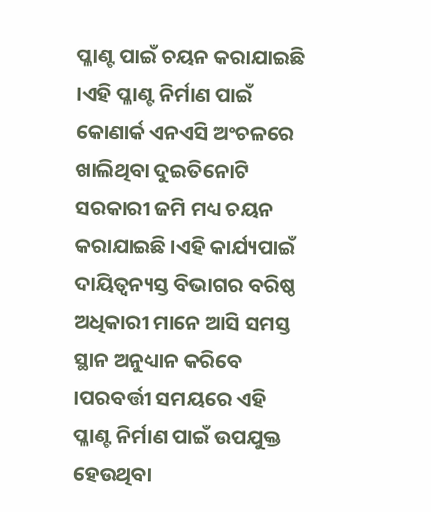ପ୍ଳାଣ୍ଟ ପାଇଁ ଚୟନ କରାଯାଇଛି ।ଏହି ପ୍ଳାଣ୍ଟ ନିର୍ମାଣ ପାଇଁ କୋଣାର୍କ ଏନଏସି ଅଂଚଳରେ ଖାଲିଥିବା ଦୁଇତିନୋଟି ସରକାରୀ ଜମି ମଧ୍ୟ ଚୟନ କରାଯାଇଛି ।ଏହି କାର୍ଯ୍ୟପାଇଁ ଦାୟିତ୍ବନ୍ୟସ୍ତ ବିଭାଗର ବରିଷ୍ଠ ଅଧିକାରୀ ମାନେ ଆସି ସମସ୍ତ ସ୍ଥାନ ଅନୁଧ୍ୟାନ କରିବେ ।ପରବର୍ତ୍ତୀ ସମୟରେ ଏହି ପ୍ଳାଣ୍ଟ ନିର୍ମାଣ ପାଇଁ ଉପଯୁକ୍ତ ହେଉଥିବା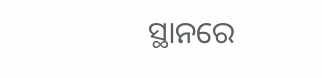ସ୍ଥାନରେ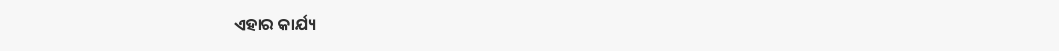ଏହାର କାର୍ଯ୍ୟ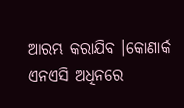ଆରମ୍ଭ କରାଯିବ ।କୋଣାର୍କ ଏନଏସି ଅଧିନରେ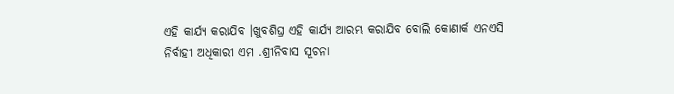ଏହି କାର୍ଯ୍ୟ କରାଯିବ ।ଖୁବଶିଘ୍ର ଏହି କାର୍ଯ୍ୟ ଆରମ୍ଭ କରାଯିବ ବୋଲି କୋଣାର୍କ ଏନଏସି ନିର୍ବାହୀ ଅଧିକାରୀ ଏମ .ଶ୍ରୀନିବାସ ସୂଚନା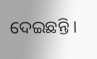ଦେଇଛନ୍ତି ।